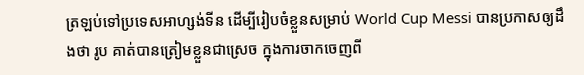ត្រឡប់ទៅប្រទេសអាហ្សង់ទីន ដើម្បីរៀបចំខ្លួនសម្រាប់ World Cup Messi បានប្រកាសឲ្យដឹងថា រូប គាត់បានត្រៀមខ្លួនជាស្រេច ក្នុងការចាកចេញពី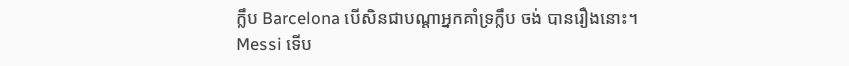ក្លឹប Barcelona បើសិនជាបណ្តាអ្នកគាំទ្រក្លឹប ចង់ បានរឿងនោះ។
Messi ទើប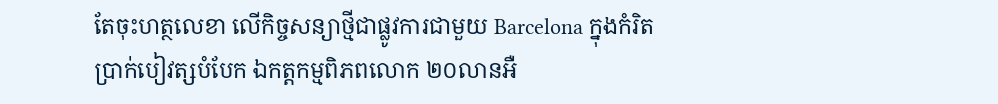តែចុះហត្ថលេខា លើកិច្ចសន្យាថ្មីជាផ្លូវការជាមួយ Barcelona ក្នុងកំរិតប្រាក់បៀវត្សបំបែក ឯកត្តកម្មពិភពលោក ២០លានអឺ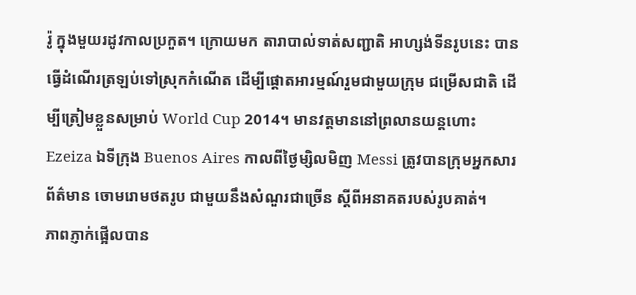រ៉ូ ក្នុងមួយរដូវកាលប្រកួត។ ក្រោយមក តារាបាល់ទាត់សញ្ជាតិ អាហ្សង់ទីនរូបនេះ បានធ្វើដំណើរត្រឡប់ទៅស្រុកកំណើត ដើម្បីផ្តោតអារម្មណ៍រួមជាមួយក្រុម ជម្រើសជាតិ ដើម្បីត្រៀមខ្លួនសម្រាប់ World Cup 2014។ មានវត្តមាននៅព្រលានយន្តហោះ Ezeiza ឯទីក្រុង Buenos Aires កាលពីថ្ងៃម្សិលមិញ Messi ត្រូវបានក្រុមអ្នកសារព័ត៌មាន ចោមរោមថតរូប ជាមួយនឹងសំណួរជាច្រើន ស្តីពីអនាគតរបស់រូបគាត់។
ភាពភ្ញាក់ផ្អើលបាន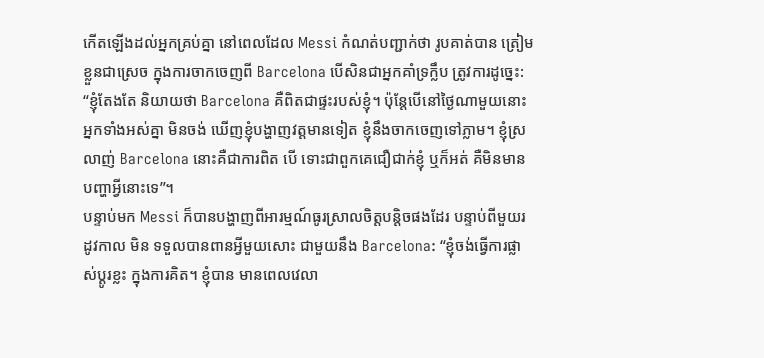កើតឡើងដល់អ្នកគ្រប់គ្នា នៅពេលដែល Messi កំណត់បញ្ជាក់ថា រូបគាត់បាន ត្រៀមខ្លួនជាស្រេច ក្នុងការចាកចេញពី Barcelona បើសិនជាអ្នកគាំទ្រក្លឹប ត្រូវការដូច្នេះ: “ខ្ញុំតែងតែ និយាយថា Barcelona គឺពិតជាផ្ទះរបស់ខ្ញុំ។ ប៉ុន្តែបើនៅថ្ងៃណាមួយនោះ អ្នកទាំងអស់គ្នា មិនចង់ ឃើញខ្ញុំបង្ហាញវត្តមានទៀត ខ្ញុំនឹងចាកចេញទៅភ្លាម។ ខ្ញុំស្រលាញ់ Barcelona នោះគឺជាការពិត បើ ទោះជាពួកគេជឿជាក់ខ្ញុំ ឬក៏អត់ គឺមិនមានបញ្ហាអ្វីនោះទេ”។
បន្ទាប់មក Messi ក៏បានបង្ហាញពីអារម្មណ៍ធូរស្រាលចិត្តបន្តិចផងដែរ បន្ទាប់ពីមួយរដូវកាល មិន ទទួលបានពានអ្វីមួយសោះ ជាមួយនឹង Barcelona: “ខ្ញុំចង់ធ្វើការផ្លាស់ប្តូរខ្លះ ក្នុងការគិត។ ខ្ញុំបាន មានពេលវេលា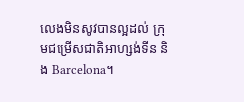លេងមិនសូវបានល្អដល់ ក្រុមជម្រើសជាតិអាហ្សង់ទីន និង Barcelona។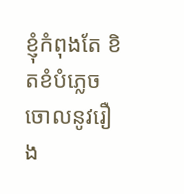ខ្ញុំកំពុងតែ ខិតខំបំភ្លេចចោលនូវរឿង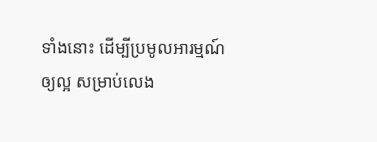ទាំងនោះ ដើម្បីប្រមូលអារម្មណ៍ឲ្យល្អ សម្រាប់លេង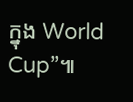ក្នុង World Cup”៕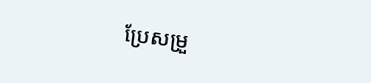ប្រែសម្រួ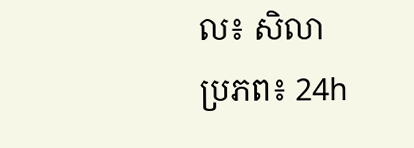ល៖ សិលា
ប្រភព៖ 24h